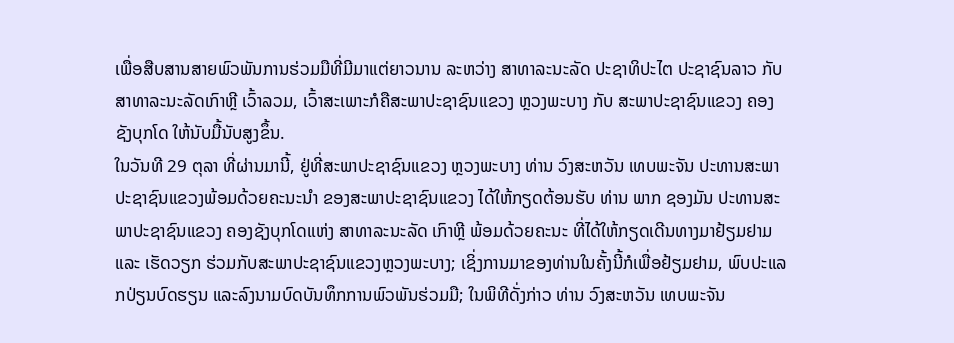ເພື່ອສືບສານສາຍພົວພັນການຮ່ວມມືທີ່ມີມາແຕ່ຍາວນານ ລະຫວ່າງ ສາທາລະນະລັດ ປະຊາທິປະໄຕ ປະຊາຊົນລາວ ກັບ ສາທາລະນະລັດເກົາຫຼີ ເວົ້າລວມ, ເວົ້າສະເພາະກໍຄືສະພາປະຊາຊົນແຂວງ ຫຼວງພະບາງ ກັບ ສະພາປະຊາຊົນແຂວງ ຄອງຊັງບຸກໂດ ໃຫ້ນັບມື້ນັບສູງຂຶ້ນ.
ໃນວັນທີ 29 ຕຸລາ ທີ່ຜ່ານມານີ້, ຢູ່ທີ່ສະພາປະຊາຊົນແຂວງ ຫຼວງພະບາງ ທ່ານ ວົງສະຫວັນ ເທບພະຈັນ ປະທານສະພາປະຊາຊົນແຂວງພ້ອມດ້ວຍຄະນະນຳ ຂອງສະພາປະຊາຊົນແຂວງ ໄດ້ໃຫ້ກຽດຕ້ອນຮັບ ທ່ານ ພາກ ຊອງມັນ ປະທານສະພາປະຊາຊົນແຂວງ ຄອງຊັງບຸກໂດແຫ່ງ ສາທາລະນະລັດ ເກົາຫຼີ ພ້ອມດ້ວຍຄະນະ ທີ່ໄດ້ໃຫ້ກຽດເດີນທາງມາຢ້ຽມຢາມ ແລະ ເຮັດວຽກ ຮ່ວມກັບສະພາປະຊາຊົນແຂວງຫຼວງພະບາງ; ເຊິ່ງການມາຂອງທ່ານໃນຄັ້ງນີ້ກໍເພື່ອຢ້ຽມຢາມ, ພົບປະແລກປ່ຽນບົດຮຽນ ແລະລົງນາມບົດບັນທຶກການພົວພັນຮ່ວມມື; ໃນພິທີດັ່ງກ່າວ ທ່ານ ວົງສະຫວັນ ເທບພະຈັນ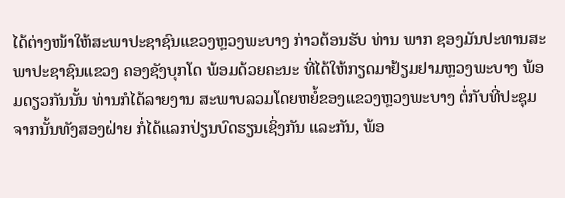ໄດ້ຕ່າງໜ້າໃຫ້ສະພາປະຊາຊົນແຂວງຫຼວງພະບາງ ກ່າວຕ້ອນຮັບ ທ່ານ ພາກ ຊອງມັນປະທານສະພາປະຊາຊົນແຂວງ ຄອງຊັງບຸກໂດ ພ້ອມດ້ວຍຄະນະ ທີ່ໄດ້ໃຫ້ກຽດມາຢ້ຽມຢາມຫຼວງພະບາງ ພ້ອມດຽວກັນນັ້ນ ທ່ານກໍໄດ້ລາຍງານ ສະພາບລວມໂດຍຫຍໍ້ຂອງແຂວງຫຼວງພະບາງ ຕໍ່ກັບທີ່ປະຊຸມ ຈາກນັ້ນທັງສອງຝ່າຍ ກໍ່ໄດ້ແລກປ່ຽນບົດຮຽນເຊິ່ງກັນ ແລະກັນ, ພ້ອ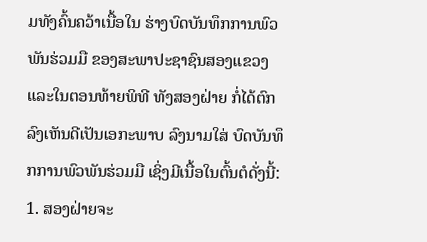ມທັງຄົ້ນຄວ້າເນື້ອໃນ ຮ່າງບົດບັນທຶກການພົວພັນຮ່ວມມື ຂອງສະພາປະຊາຊົນສອງແຂວງ ແລະໃນຕອນທ້າຍພິທີ ທັງສອງຝ່າຍ ກໍ່ໄດ້ຕົກລົງເຫັນດີເປັນເອກະພາບ ລົງນາມໃສ່ ບົດບັນທຶກການພົວພັນຮ່ວມມື ເຊິ່ງມີເນື້ອໃນຕົ້ນຕໍດັ່ງນີ້:
1. ສອງຝ່າຍຈະ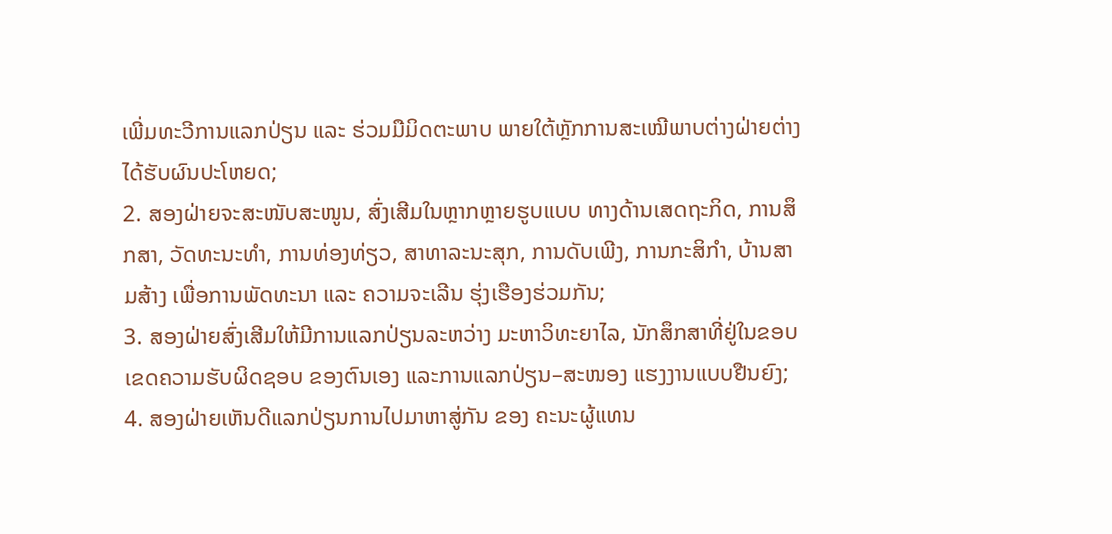ເພີ່ມທະວີການແລກປ່ຽນ ແລະ ຮ່ວມມືມິດຕະພາບ ພາຍໃຕ້ຫຼັກການສະເໝີພາບຕ່າງຝ່າຍຕ່າງໄດ້ຮັບຜົນປະໂຫຍດ;
2. ສອງຝ່າຍຈະສະໜັບສະໜູນ, ສົ່ງເສີມໃນຫຼາກຫຼາຍຮູບແບບ ທາງດ້ານເສດຖະກິດ, ການສຶກສາ, ວັດທະນະທຳ, ການທ່ອງທ່ຽວ, ສາທາລະນະສຸກ, ການດັບເພີງ, ການກະສິກຳ, ບ້ານສາມສ້າງ ເພື່ອການພັດທະນາ ແລະ ຄວາມຈະເລີນ ຮຸ່ງເຮືອງຮ່ວມກັນ;
3. ສອງຝ່າຍສົ່ງເສີມໃຫ້ມີການແລກປ່ຽນລະຫວ່າງ ມະຫາວິທະຍາໄລ, ນັກສຶກສາທີ່ຢູ່ໃນຂອບເຂດຄວາມຮັບຜິດຊອບ ຂອງຕົນເອງ ແລະການແລກປ່ຽນ–ສະໜອງ ແຮງງານແບບຢືນຍົງ;
4. ສອງຝ່າຍເຫັນດີແລກປ່ຽນການໄປມາຫາສູ່ກັນ ຂອງ ຄະນະຜູ້ແທນ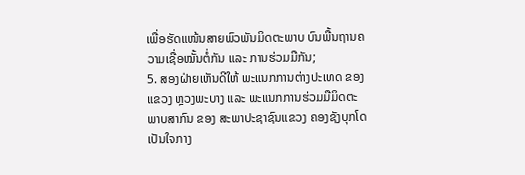ເພື່ອຮັດແໜ້ນສາຍພົວພັນມິດຕະພາບ ບົນພື້ນຖານຄວາມເຊື່ອໝັ້ນຕໍ່ກັນ ແລະ ການຮ່ວມມືກັນ;
5. ສອງຝ່າຍເຫັນດີໃຫ້ ພະແນກການຕ່າງປະເທດ ຂອງແຂວງ ຫຼວງພະບາງ ແລະ ພະແນກການຮ່ວມມືມິດຕະພາບສາກົນ ຂອງ ສະພາປະຊາຊົນແຂວງ ຄອງຊັງບຸກໂດ ເປັນໃຈກາງ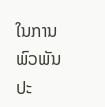ໃນການພົວພັນປະ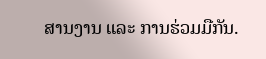ສານງານ ແລະ ການຮ່ວມມືກັນ.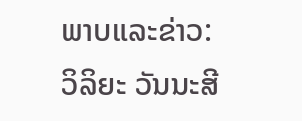ພາບແລະຂ່າວ: ວິລິຍະ ວັນນະສີ